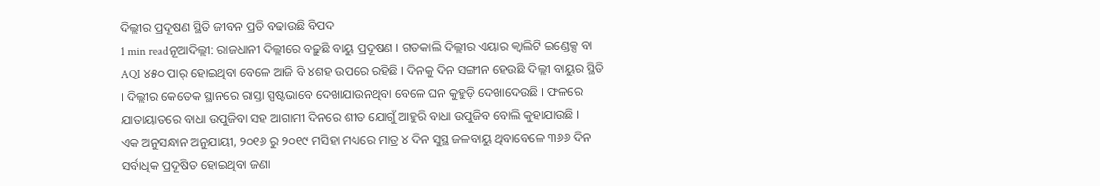ଦିଲ୍ଲୀର ପ୍ରଦୂଷଣ ସ୍ଥିତି ଜୀବନ ପ୍ରତି ବଢାଉଛି ବିପଦ
1 min readନୂଆଦିଲ୍ଲୀ: ରାଜଧାନୀ ଦିଲ୍ଲୀରେ ବଢ଼ୁଛି ବାୟୁ ପ୍ରଦୂଷଣ । ଗତକାଲି ଦିଲ୍ଲୀର ଏୟାର କ୍ୱାଲିଟି ଇଣ୍ଡେକ୍ସ ବା AQI ୪୫୦ ପାର୍ ହୋଇଥିବା ବେଳେ ଆଜି ବି ୪ଶହ ଉପରେ ରହିଛି । ଦିନକୁ ଦିନ ସଙ୍ଗୀନ ହେଉଛି ଦିଲ୍ଲୀ ବାୟୁର ସ୍ଥିତି । ଦିଲ୍ଲୀର କେତେକ ସ୍ଥାନରେ ରାସ୍ତା ସ୍ପଷ୍ଟଭାବେ ଦେଖାଯାଉନଥିବା ବେଳେ ଘନ କୁହୁଡ଼ି ଦେଖାଦେଉଛି । ଫଳରେ ଯାତାୟାତରେ ବାଧା ଉପୁଜିବା ସହ ଆଗାମୀ ଦିନରେ ଶୀତ ଯୋଗୁଁ ଆହୁରି ବାଧା ଉପୁଜିବ ବୋଲି କୁହାଯାଉଛି ।
ଏକ ଅନୁସନ୍ଧାନ ଅନୁଯାୟୀ, ୨୦୧୬ ରୁ ୨୦୧୯ ମସିହା ମଧ୍ୟରେ ମାତ୍ର ୪ ଦିନ ସୁସ୍ଥ ଜଳବାୟୁ ଥିବାବେଳେ ୩୬୬ ଦିନ ସର୍ବାଧିକ ପ୍ରଦୂଷିତ ହୋଇଥିବା ଜଣା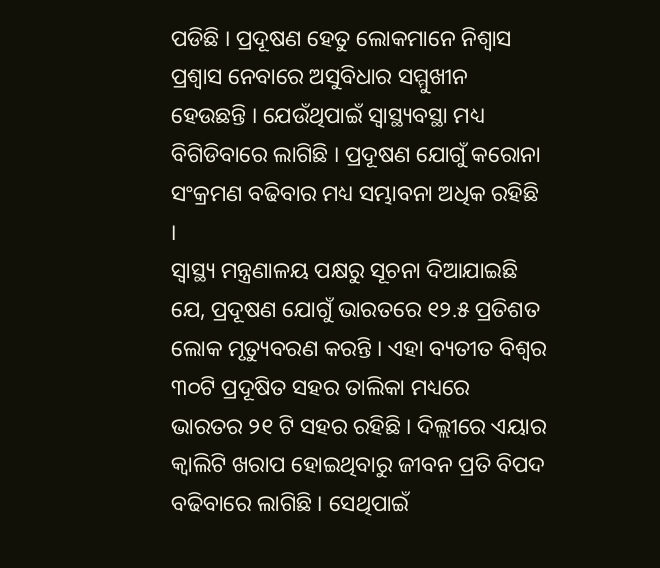ପଡିଛି । ପ୍ରଦୂଷଣ ହେତୁ ଲୋକମାନେ ନିଶ୍ୱାସ ପ୍ରଶ୍ୱାସ ନେବାରେ ଅସୁବିଧାର ସମ୍ମୁଖୀନ ହେଉଛନ୍ତି । ଯେଉଁଥିପାଇଁ ସ୍ୱାସ୍ଥ୍ୟବସ୍ଥା ମଧ୍ୟ ବିଗିଡିବାରେ ଲାଗିଛି । ପ୍ରଦୂଷଣ ଯୋଗୁଁ କରୋନା ସଂକ୍ରମଣ ବଢିବାର ମଧ୍ୟ ସମ୍ଭାବନା ଅଧିକ ରହିଛି ।
ସ୍ୱାସ୍ଥ୍ୟ ମନ୍ତ୍ରଣାଳୟ ପକ୍ଷରୁ ସୂଚନା ଦିଆଯାଇଛି ଯେ, ପ୍ରଦୂଷଣ ଯୋଗୁଁ ଭାରତରେ ୧୨.୫ ପ୍ରତିଶତ ଲୋକ ମୃତ୍ୟୁବରଣ କରନ୍ତି । ଏହା ବ୍ୟତୀତ ବିଶ୍ୱର ୩୦ଟି ପ୍ରଦୂଷିତ ସହର ତାଲିକା ମଧ୍ୟରେ ଭାରତର ୨୧ ଟି ସହର ରହିଛି । ଦିଲ୍ଲୀରେ ଏୟାର କ୍ୱାଲିଟି ଖରାପ ହୋଇଥିବାରୁ ଜୀବନ ପ୍ରତି ବିପଦ ବଢିବାରେ ଲାଗିଛି । ସେଥିପାଇଁ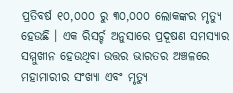ପ୍ରତିବର୍ଷ ୧୦,୦୦୦ ରୁ ୩୦,୦୦୦ ଲୋକଙ୍କର ମୃତ୍ୟୁ ହେଉଛି । ଏକ ରିସର୍ଚ୍ଚ ଅନୁସାରେ ପ୍ରଦୂଷଣ ସମସ୍ୟାର ସମ୍ମୁଖୀନ ହେଉଥିବା ଉତ୍ତର ଭାରତର ଅଞ୍ଚଳରେ ମହାମାରୀର ସଂଖ୍ୟା ଏବଂ ମୃତ୍ୟୁ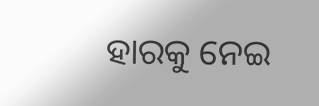ହାରକୁ ନେଇ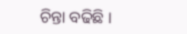ଚିନ୍ତା ବଢିଛି ।